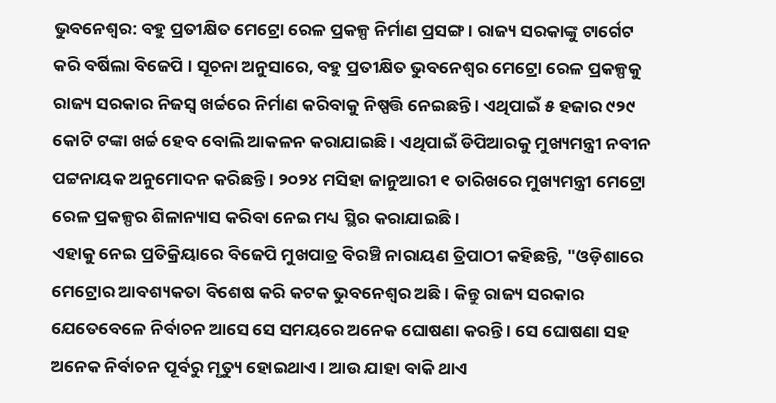ଭୁବନେଶ୍ବର: ବହୁ ପ୍ରତୀକ୍ଷିତ ମେଟ୍ରୋ ରେଳ ପ୍ରକଳ୍ପ ନିର୍ମାଣ ପ୍ରସଙ୍ଗ । ରାଜ୍ୟ ସରକାଙ୍କୁ ଟାର୍ଗେଟ କରି ବର୍ଷିଲା ବିଜେପି । ସୂଚନା ଅନୁସାରେ, ବହୁ ପ୍ରତୀକ୍ଷିତ ଭୁବନେଶ୍ବର ମେଟ୍ରୋ ରେଳ ପ୍ରକଳ୍ପକୁ ରାଜ୍ୟ ସରକାର ନିଜସ୍ବ ଖର୍ଚ୍ଚରେ ନିର୍ମାଣ କରିବାକୁ ନିଷ୍ପତ୍ତି ନେଇଛନ୍ତି । ଏଥିପାଇଁ ୫ ହଜାର ୯୨୯ କୋଟି ଟଙ୍କା ଖର୍ଚ୍ଚ ହେବ ବୋଲି ଆକଳନ କରାଯାଇଛି । ଏଥିପାଇଁ ଡିପିଆରକୁ ମୁଖ୍ୟମନ୍ତ୍ରୀ ନବୀନ ପଟ୍ଟନାୟକ ଅନୁମୋଦନ କରିଛନ୍ତି । ୨୦୨୪ ମସିହା ଜାନୁଆରୀ ୧ ତାରିଖରେ ମୁଖ୍ୟମନ୍ତ୍ରୀ ମେଟ୍ରୋ ରେଳ ପ୍ରକଳ୍ପର ଶିଳାନ୍ୟାସ କରିବା ନେଇ ମଧ୍ୟ ସ୍ଥିର କରାଯାଇଛି ।
ଏହାକୁ ନେଇ ପ୍ରତିକ୍ରିୟାରେ ବିଜେପି ମୁଖପାତ୍ର ବିରଞ୍ଚି ନାରାୟଣ ତ୍ରିପାଠୀ କହିଛନ୍ତି, "ଓଡ଼ିଶାରେ ମେଟ୍ରୋର ଆବଶ୍ୟକତା ବିଶେଷ କରି କଟକ ଭୁବନେଶ୍ୱର ଅଛି । କିନ୍ତୁ ରାଜ୍ୟ ସରକାର ଯେତେବେଳେ ନିର୍ବାଚନ ଆସେ ସେ ସମୟରେ ଅନେକ ଘୋଷଣା କରନ୍ତି । ସେ ଘୋଷଣା ସହ ଅନେକ ନିର୍ବାଚନ ପୂର୍ବରୁ ମୃତ୍ୟୁ ହୋଇଥାଏ । ଆଉ ଯାହା ବାକି ଥାଏ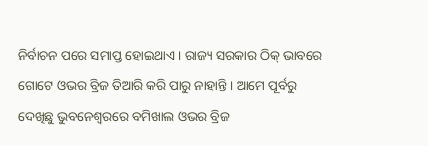ନିର୍ବାଚନ ପରେ ସମାପ୍ତ ହୋଇଥାଏ । ରାଜ୍ୟ ସରକାର ଠିକ୍ ଭାବରେ ଗୋଟେ ଓଭର ବ୍ରିଜ ତିଆରି କରି ପାରୁ ନାହାନ୍ତି । ଆମେ ପୂର୍ବରୁ ଦେଖିଛୁ ଭୁବନେଶ୍ଵରରେ ବମିଖାଲ ଓଭର ବ୍ରିଜ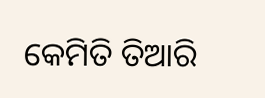କେମିତି ତିଆରି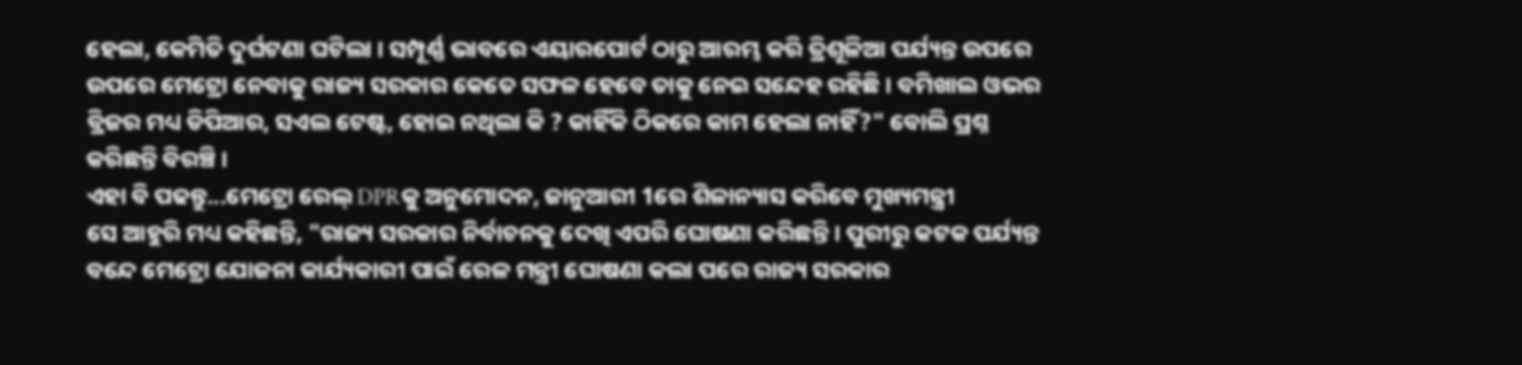ହେଲା, କେମିତି ଦୁର୍ଘଟଣା ଘଟିଲା । ସମ୍ପୂର୍ଣ୍ଣ ଭାବରେ ଏୟାରପୋର୍ଟ ଠାରୁ ଆରମ୍ଭ କରି ତ୍ରିଶୂଳିଆ ପର୍ଯ୍ୟନ୍ତ ଉପରେ ଉପରେ ମେଟ୍ରୋ ନେବାକୁ ରାଜ୍ୟ ସରକାର କେତେ ସଫଳ ହେବେ ତାକୁ ନେଇ ସନ୍ଦେହ ରହିଛି । ବମିଖାଲ ଓଭର ବ୍ରିଜର ମଧ୍ୟ ଡିପିଆର, ସଏଲ ଟେଷ୍ଟ, ହୋଇ ନଥିଲା କି ? କାହିଁକି ଠିକରେ କାମ ହେଲା ନାହିଁ?" ବୋଲି ପ୍ରଶ୍ନ କରିଛନ୍ତି ବିରଞ୍ଚି ।
ଏହା ବି ପଢନ୍ତୁ...ମେଟ୍ରୋ ରେଲ୍ DPRକୁ ଅନୁମୋଦନ, ଜାନୁଆରୀ 1ରେ ଶିଳାନ୍ୟାସ କରିବେ ମୁଖ୍ୟମନ୍ତ୍ରୀ
ସେ ଆହୁରି ମଧ୍ୟ କହିଛନ୍ତି, "ରାଜ୍ୟ ସରକାର ନିର୍ବାଚନକୁ ଦେଖି ଏପରି ଘୋଷଣା କରିଛନ୍ତି । ପୁରୀରୁ କଟକ ପର୍ଯ୍ୟନ୍ତ ବନ୍ଦେ ମେଟ୍ରୋ ଯୋଜନା କାର୍ଯ୍ୟକାରୀ ପାଇଁ ରେଳ ମନ୍ତ୍ରୀ ଘୋଷଣା କଲା ପରେ ରାଜ୍ୟ ସରକାର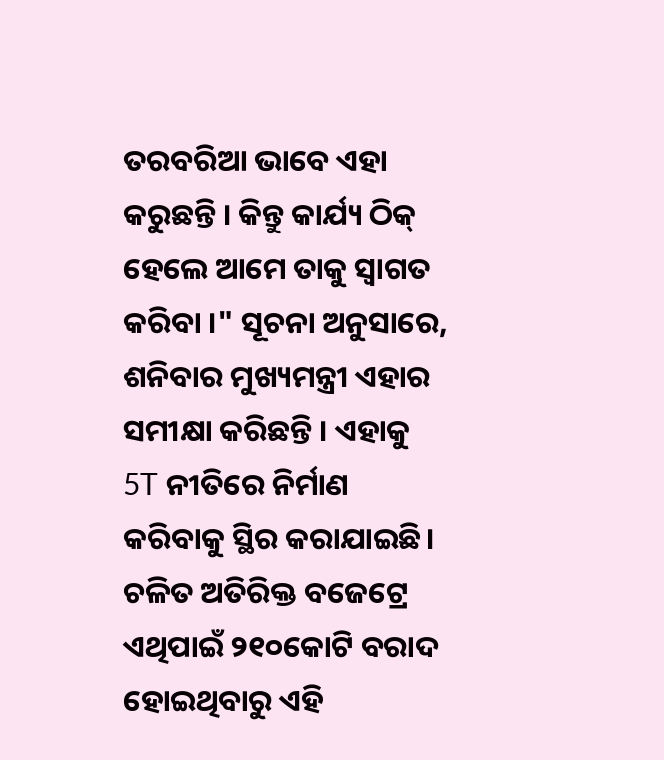ତରବରିଆ ଭାବେ ଏହା କରୁଛନ୍ତି । କିନ୍ତୁ କାର୍ଯ୍ୟ ଠିକ୍ ହେଲେ ଆମେ ତାକୁ ସ୍ୱାଗତ କରିବା ।" ସୂଚନା ଅନୁସାରେ, ଶନିବାର ମୁଖ୍ୟମନ୍ତ୍ରୀ ଏହାର ସମୀକ୍ଷା କରିଛନ୍ତି । ଏହାକୁ 5T ନୀତିରେ ନିର୍ମାଣ କରିବାକୁ ସ୍ଥିର କରାଯାଇଛି। ଚଳିତ ଅତିରିକ୍ତ ବଜେଟ୍ରେ ଏଥିପାଇଁ ୨୧୦କୋଟି ବରାଦ ହୋଇଥିବାରୁ ଏହି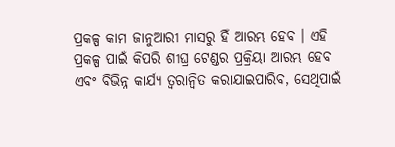ପ୍ରକଳ୍ପ କାମ ଜାନୁଆରୀ ମାସରୁ ହିଁ ଆରମ୍ଭ ହେବ । ଏହି ପ୍ରକଳ୍ପ ପାଇଁ କିପରି ଶୀଘ୍ର ଟେଣ୍ଡର ପ୍ରକ୍ରିୟା ଆରମ୍ଭ ହେବ ଏବଂ ବିଭିନ୍ନ କାର୍ଯ୍ୟ ତ୍ବରାନ୍ବିତ କରାଯାଇପାରିବ, ସେଥିପାଇଁ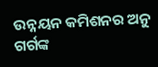ଉନ୍ନୟନ କମିଶନର ଅନୁ ଗର୍ଗଙ୍କ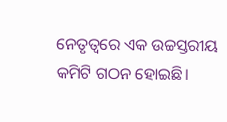ନେତୃତ୍ବରେ ଏକ ଉଚ୍ଚସ୍ତରୀୟ କମିଟି ଗଠନ ହୋଇଛି।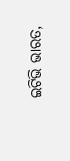ଇଟିଭି ଭାରତ,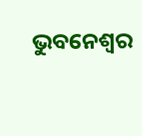ଭୁବନେଶ୍ବର